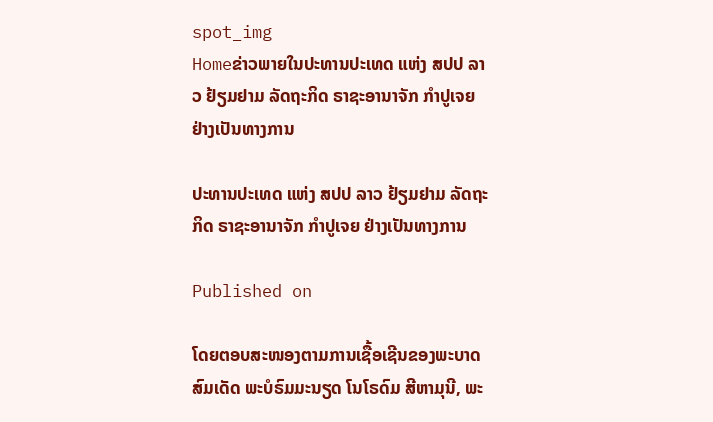spot_img
Homeຂ່າວພາຍໃນປະທານປະເທດ ແຫ່ງ ສປປ ລາວ ຢ້ຽມຢາມ ລັດຖະກິດ ຣາຊະອານາຈັກ ກຳປູເຈຍ ຢ່າງເປັນທາງການ

ປະທານປະເທດ ແຫ່ງ ສປປ ລາວ ຢ້ຽມຢາມ ລັດຖະກິດ ຣາຊະອານາຈັກ ກຳປູເຈຍ ຢ່າງເປັນທາງການ

Published on

ໂດຍຕອບສະໜອງຕາມການເຊື້ອເຊີນຂອງພະບາດສົມເດັດ ພະບໍຣົມມະນຽດ ໂນໂຣດົມ ສີຫາມຸນີ, ພະ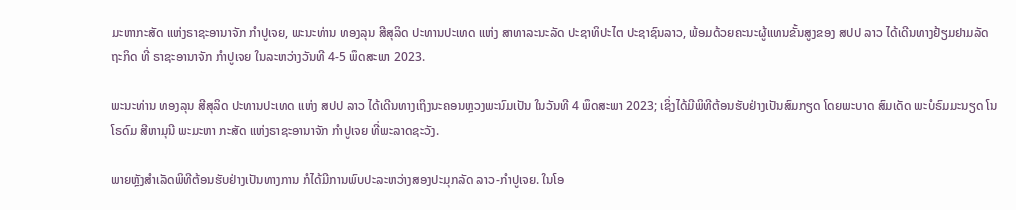ມະຫາກະສັດ ແຫ່ງຣາຊະອານາຈັກ ກຳປູເຈຍ, ພະນະທ່ານ ທອງລຸນ ສີສຸລິດ ປະທານປະເທດ ແຫ່ງ ສາທາລະນະລັດ ປະຊາທິປະໄຕ ປະຊາຊົນລາວ, ພ້ອມດ້ວຍຄະນະຜູ້ແທນຂັ້ນສູງຂອງ ສປປ ລາວ ໄດ້ເດີນທາງຢ້ຽມຢາມລັດຖະກິດ ທີ່ ຣາຊະອານາຈັກ ກຳປູເຈຍ ໃນລະຫວ່າງວັນທີ 4-5 ພຶດສະພາ 2023.

ພະນະທ່ານ ທອງລຸນ ສີສຸລິດ ປະທານປະເທດ ແຫ່ງ ສປປ ລາວ ໄດ້ເດີນທາງເຖິງນະຄອນຫຼວງພະນົມເປັນ ໃນວັນທີ 4 ພຶດສະພາ 2023; ເຊິ່ງໄດ້ມີພິທີຕ້ອນຮັບຢ່າງເປັນສົມກຽດ ໂດຍພະບາດ ສົມເດັດ ພະບໍຣົມມະນຽດ ໂນໂຣດົມ ສີຫາມຸນີ ພະມະຫາ ກະສັດ ແຫ່ງຣາຊະອານາຈັກ ກຳປູເຈຍ ທີ່ພະລາດຊະວັງ.

ພາຍຫຼັງສຳເລັດພິທີຕ້ອນຮັບຢ່າງເປັນທາງການ ກໍໄດ້ມີການພົບປະລະຫວ່າງສອງປະມຸກລັດ ລາວ-ກຳປູເຈຍ. ໃນໂອ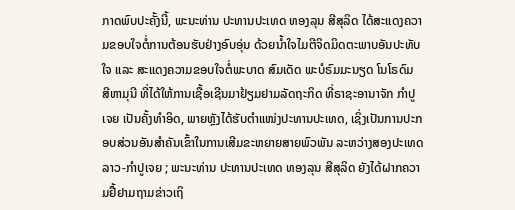ກາດພົບປະຄັ້ງນີ້, ພະນະທ່ານ ປະທານປະເທດ ທອງລຸນ ສີສຸລິດ ໄດ້ສະແດງຄວາມຂອບໃຈຕໍ່ການຕ້ອນຮັບຢ່າງອົບອຸ່ນ ດ້ວຍນ້ຳໃຈໄມຕີຈິດມິດຕະພາບອັນປະທັບໃຈ ແລະ ສະແດງຄວາມຂອບໃຈຕໍ່ພະບາດ ສົມເດັດ ພະບໍຣົມມະນຽດ ໂນໂຣດົມ ສີຫາມຸນີ ທີ່ໄດ້ໃຫ້ການເຊື້ອເຊີນມາຢ້ຽມຢາມລັດຖະກິດ ທີ່ຣາຊະອານາຈັກ ກໍາປູເຈຍ ເປັນຄັ້ງທຳອິດ, ພາຍຫຼັງໄດ້ຮັບຕຳແໜ່ງປະທານປະເທດ, ເຊິ່ງເປັນການປະກອບສ່ວນອັນສຳຄັນເຂົ້າໃນການເສີມຂະຫຍາຍສາຍພົວພັນ ລະຫວ່າງສອງປະເທດ ລາວ-ກຳປູເຈຍ ; ພະນະທ່ານ ປະທານປະເທດ ທອງລຸນ ສີສຸລິດ ຍັງໄດ້ຝາກຄວາມຢື້ຢາມຖາມຂ່າວເຖິ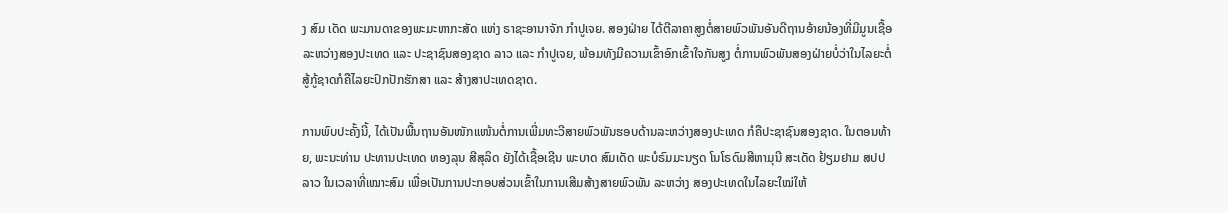ງ ສົມ ເດັດ ພະມານດາຂອງພະມະຫາກະສັດ ແຫ່ງ ຣາຊະອານາຈັກ ກໍາປູເຈຍ. ສອງຝ່າຍ ໄດ້ຕີລາຄາສູງຕໍ່ສາຍພົວພັນອັນດີຖານອ້າຍນ້ອງທີ່ມີມູນເຊື້ອ ລະຫວ່າງສອງປະເທດ ແລະ ປະຊາຊົນສອງຊາດ ລາວ ແລະ ກຳປູເຈຍ, ພ້ອມທັງມີຄວາມເຂົ້າອົກເຂົ້າໃຈກັນສູງ ຕໍ່ການພົວພັນສອງຝ່າຍບໍ່ວ່າໃນໄລຍະຕໍ່ສູ້ກູ້ຊາດກໍຄືໄລຍະປົກປັກຮັກສາ ແລະ ສ້າງສາປະເທດຊາດ.

ການພົບປະຄັ້ງນີ້, ໄດ້ເປັນພື້ນຖານອັນໜັກແໜ້ນຕໍ່ການເພີ່ມທະວີສາຍພົວພັນຮອບດ້ານລະຫວ່າງສອງປະເທດ ກໍຄືປະຊາຊົນສອງຊາດ. ໃນຕອນທ້າຍ, ພະນະທ່ານ ປະທານປະເທດ ທອງລຸນ ສີສຸລິດ ຍັງໄດ້ເຊື້ອເຊີນ ພະບາດ ສົມເດັດ ພະບໍຣົມມະນຽດ ໂນໂຣດົມສີຫາມຸນີ ສະເດັດ ຢ້ຽມຢາມ ສປປ ລາວ ໃນເວລາທີ່ເໝາະສົມ ເພື່ອເປັນການປະກອບສ່ວນເຂົ້າໃນການເສີມສ້າງສາຍພົວພັນ ລະຫວ່າງ ສອງປະເທດໃນໄລຍະໃໝ່ໃຫ້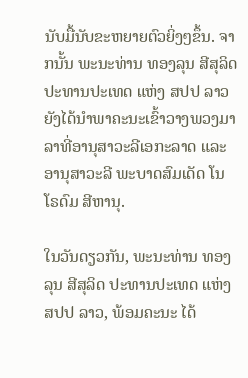ນັບມື້ນັບຂະຫຍາຍຕົວຍິ່ງໆຂຶ້ນ. ຈາກນັ້ນ ພະນະທ່ານ ທອງລຸນ ສີສຸລິດ ປະທານປະເທດ ແຫ່ງ ສປປ ລາວ ຍັງໄດ້ນໍາພາຄະນະເຂົ້າວາງພວງມາລາທີ່ອານຸສາວະລີເອກະລາດ ແລະ ອານຸສາວະລີ ພະບາດສົມເດັດ ໂນໂຣດົມ ສີຫານຸ.

ໃນວັນດຽວກັນ, ພະນະທ່ານ ທອງລຸນ ສີສຸລິດ ປະທານປະເທດ ແຫ່ງ ສປປ ລາວ, ພ້ອມຄະນະ ໄດ້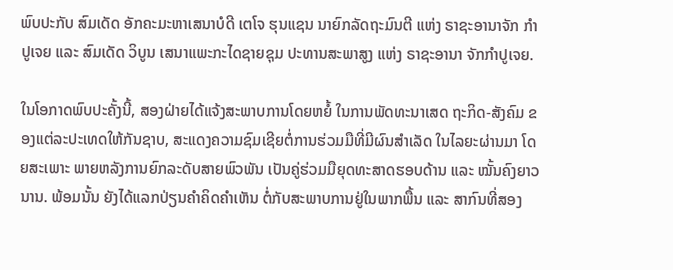ພົບປະກັບ ສົມເດັດ ອັກຄະມະຫາເສນາບໍດີ ເຕໂຈ ຮຸນແຊນ ນາຍົກລັດຖະມົນຕີ ແຫ່ງ ຣາຊະອານາຈັກ ກຳປູເຈຍ ແລະ ສົມເດັດ ວິບູນ ເສນາແພະກະໄດຊາຍຊຸມ ປະທານສະພາສູງ ແຫ່ງ ຣາຊະອານາ ຈັກກຳປູເຈຍ.

ໃນໂອກາດພົບປະຄັ້ງນີ້, ສອງຝ່າຍໄດ້ແຈ້ງສະພາບການໂດຍຫຍໍ້ ໃນການພັດທະນາເສດ ຖະກິດ-ສັງຄົມ ຂອງແຕ່ລະປະເທດໃຫ້ກັນຊາບ, ສະແດງຄວາມຊົມເຊີຍຕໍ່ການຮ່ວມມືທີ່ມີຜົນສຳເລັດ ໃນໄລຍະຜ່ານມາ ໂດຍສະເພາະ ພາຍຫລັງການຍົກລະດັບສາຍພົວພັນ ເປັນຄູ່ຮ່ວມມືຍຸດທະສາດຮອບດ້ານ ແລະ ໝັ້ນຄົງຍາວນານ. ພ້ອມນັ້ນ ຍັງໄດ້ແລກປ່ຽນຄຳຄິດຄຳເຫັນ ຕໍ່ກັບສະພາບການຢູ່ໃນພາກພື້ນ ແລະ ສາກົນທີ່ສອງ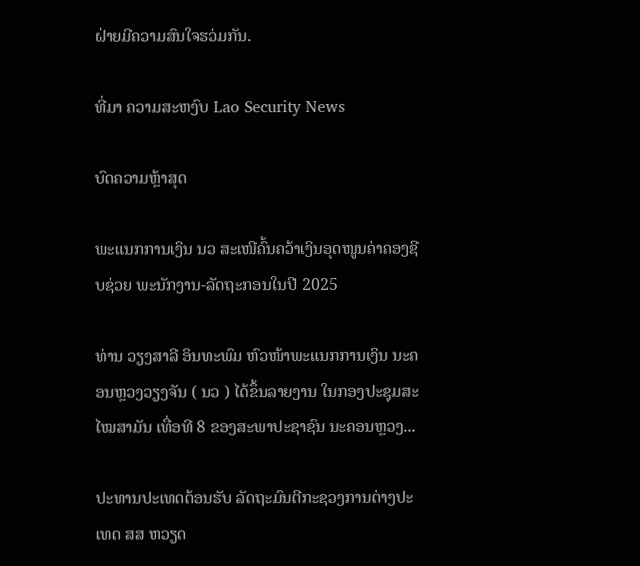ຝ່າຍມີຄວາມສົນໃຈຮວ່ມກັນ.

ທີ່ມາ ຄວາມສະຫງົບ Lao Security News

ບົດຄວາມຫຼ້າສຸດ

ພະແນກການເງິນ ນວ ສະເໜີຄົ້ນຄວ້າເງິນອຸດໜູນຄ່າຄອງຊີບຊ່ວຍ ພະນັກງານ-ລັດຖະກອນໃນປີ 2025

ທ່ານ ວຽງສາລີ ອິນທະພົມ ຫົວໜ້າພະແນກການເງິນ ນະຄອນຫຼວງວຽງຈັນ ( ນວ ) ໄດ້ຂຶ້ນລາຍງານ ໃນກອງປະຊຸມສະໄໝສາມັນ ເທື່ອທີ 8 ຂອງສະພາປະຊາຊົນ ນະຄອນຫຼວງ...

ປະທານປະເທດຕ້ອນຮັບ ລັດຖະມົນຕີກະຊວງການຕ່າງປະເທດ ສສ ຫວຽດ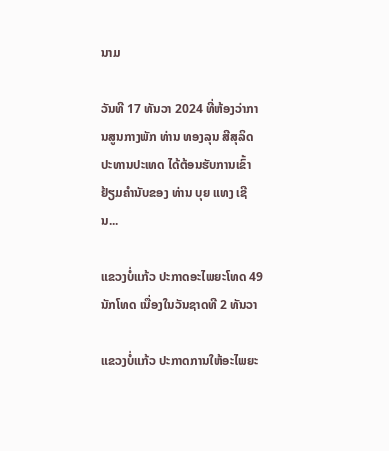ນາມ

ວັນທີ 17 ທັນວາ 2024 ທີ່ຫ້ອງວ່າການສູນກາງພັກ ທ່ານ ທອງລຸນ ສີສຸລິດ ປະທານປະເທດ ໄດ້ຕ້ອນຮັບການເຂົ້າຢ້ຽມຄຳນັບຂອງ ທ່ານ ບຸຍ ແທງ ເຊີນ...

ແຂວງບໍ່ແກ້ວ ປະກາດອະໄພຍະໂທດ 49 ນັກໂທດ ເນື່ອງໃນວັນຊາດທີ 2 ທັນວາ

ແຂວງບໍ່ແກ້ວ ປະກາດການໃຫ້ອະໄພຍະ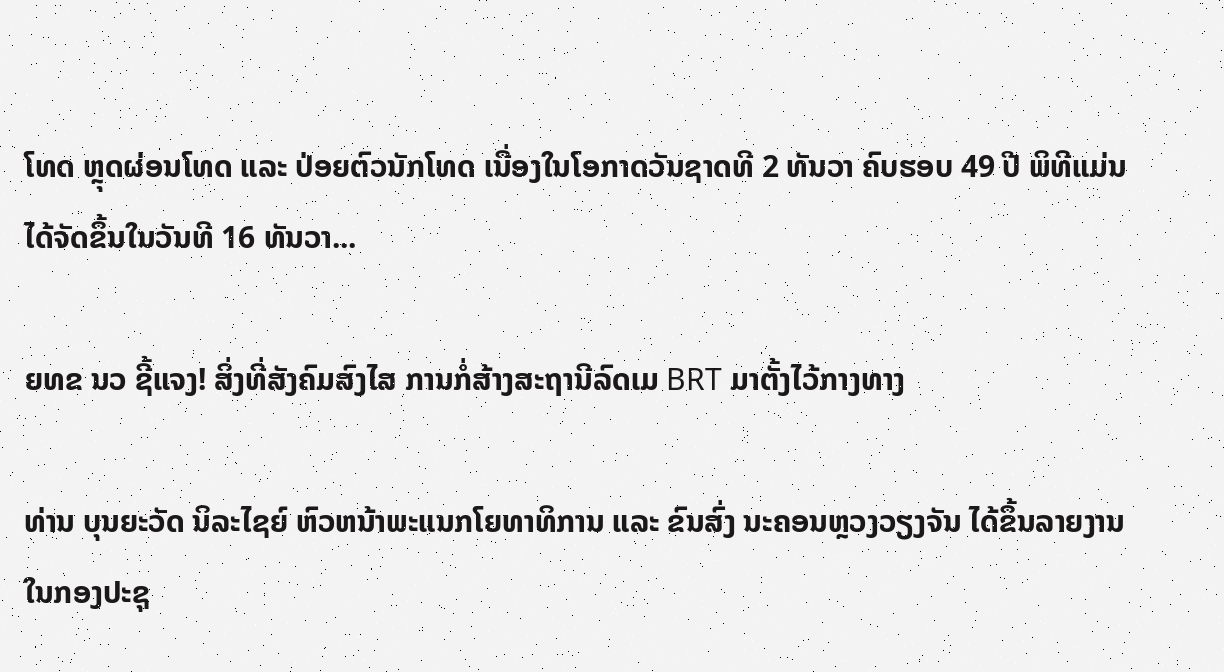ໂທດ ຫຼຸດຜ່ອນໂທດ ແລະ ປ່ອຍຕົວນັກໂທດ ເນື່ອງໃນໂອກາດວັນຊາດທີ 2 ທັນວາ ຄົບຮອບ 49 ປີ ພິທີແມ່ນໄດ້ຈັດຂຶ້ນໃນວັນທີ 16 ທັນວາ...

ຍທຂ ນວ ຊີ້ແຈງ! ສິ່ງທີ່ສັງຄົມສົງໄສ ການກໍ່ສ້າງສະຖານີລົດເມ BRT ມາຕັ້ງໄວ້ກາງທາງ

ທ່ານ ບຸນຍະວັດ ນິລະໄຊຍ໌ ຫົວຫນ້າພະແນກໂຍທາທິການ ແລະ ຂົນສົ່ງ ນະຄອນຫຼວງວຽງຈັນ ໄດ້ຂຶ້ນລາຍງານ ໃນກອງປະຊຸ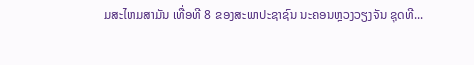ມສະໄຫມສາມັນ ເທື່ອທີ 8 ຂອງສະພາປະຊາຊົນ ນະຄອນຫຼວງວຽງຈັນ ຊຸດທີ...